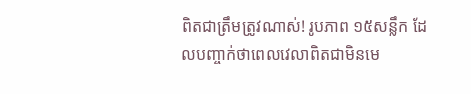ពិតជាត្រឹមត្រូវណាស់! រូបភាព ១៥សន្លឹក ដែលបញ្ចាក់ថាពេលវេលាពិតជាមិនមេ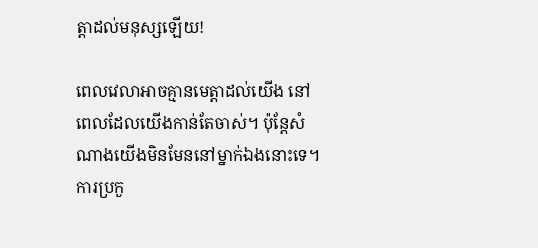ត្តាដល់មនុស្សឡើយ!

ពេលវេលាអាចគ្មានមេត្តាដល់យើង នៅពេលដែលយើងកាន់តែចាស់។ ប៉ុន្តែសំណាងយើងមិនមែននៅម្នាក់ឯងនោះទេ។ ការប្រកួ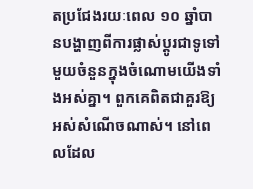តប្រជែងរយៈពេល ១០ ឆ្នាំបានបង្ហាញពីការផ្លាស់ប្តូរជាទូទៅមួយចំនួនក្នុងចំណោមយើងទាំងអស់គ្នា។ ពួកគេពិតជាគួរឱ្យអស់សំណើចណាស់។ នៅពេលដែល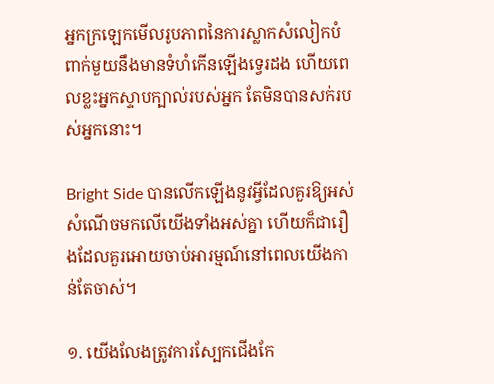អ្នកក្រឡេកមើលរូបភាពនៃការស្លាកសំលៀកបំពាក់មួយនឹងមានទំហំកើនឡើងទ្វេរដង ហើយពេលខ្លះអ្នកស្ទាបក្បាល់របស់អ្នក តែមិនបានសក់របស់អ្នកនោះ។

Bright Side បានលើកឡើងនូវអ្វីដែលគួរឱ្យអស់សំណើចមកលើយើងទាំងអស់គ្នា ហើយក៏ជារឿងដែលគួរអោយចាប់អារម្មណ៍នៅពេលយើងកាន់តែចាស់។

១. យើងលែងត្រូវការស្បែកជើងកែ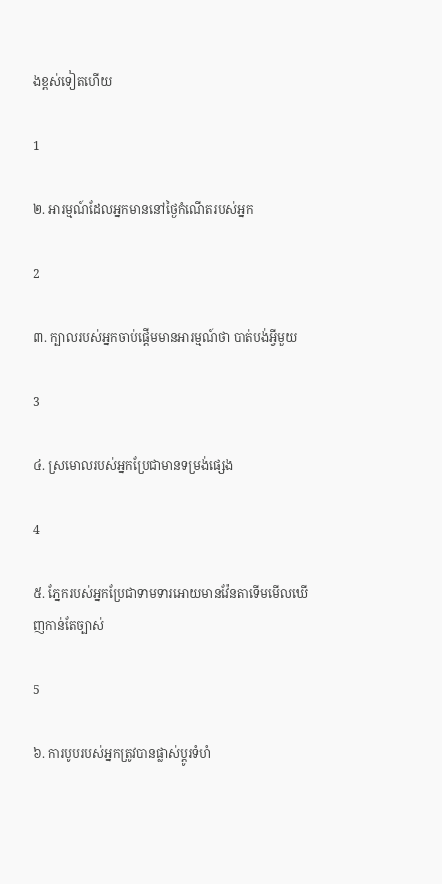ងខ្ពស់ទៀតហើយ

1

២. អារម្មណ៍ដែលអ្នកមាននៅថ្ងៃកំណើតរបស់អ្នក

2

៣. ក្បាលរបស់អ្នកចាប់ផ្តើមមានអារម្មណ៍ថា បាត់បង់អ្វីមួយ

3

៤. ស្រមោលរបស់អ្នកប្រែជាមានទម្រង់ផ្សេង

4

៥. ភ្នែករបស់អ្នកប្រែជាទាមទារអោយមានវ៉ែនតាទើមមើលឃើញកាន់តែច្បាស់

5

៦. ការបូបរបស់អ្នកត្រូវបានផ្លាស់ប្តូរទំហំ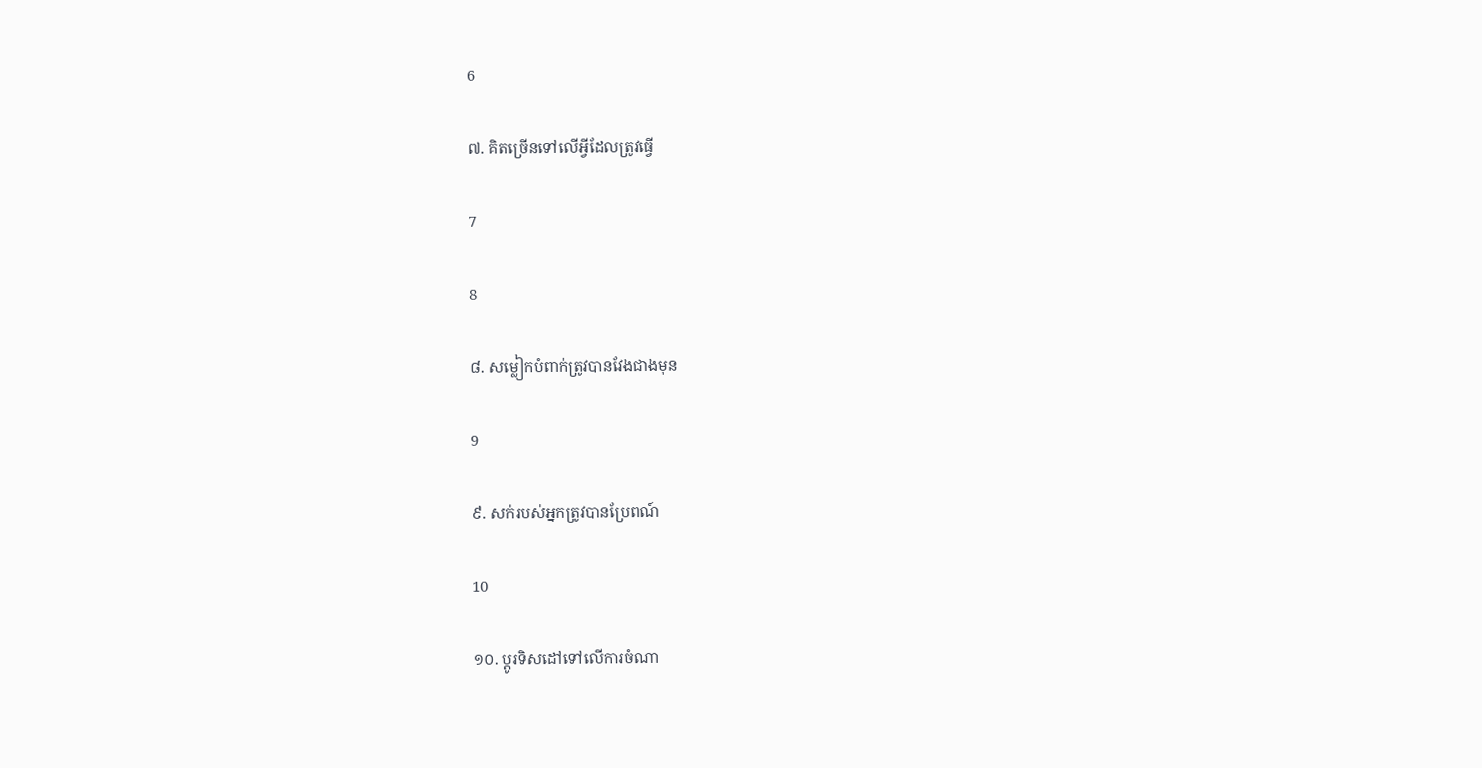6

៧. គិតច្រើនទៅលើអ្វីដែលត្រូវធ្វើ

7

8

៨. សម្លៀកបំពាក់ត្រូវបានវែងជាងមុន

9

៩. សក់របស់អ្នកត្រូវបានប្រែពណ៍

10

១០. ប្តូរទិសដៅទៅលើការចំណា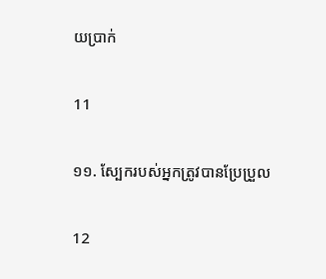យប្រាក់

11

១១. ស្បែករបស់អ្នកត្រូវបានប្រែប្រួល

12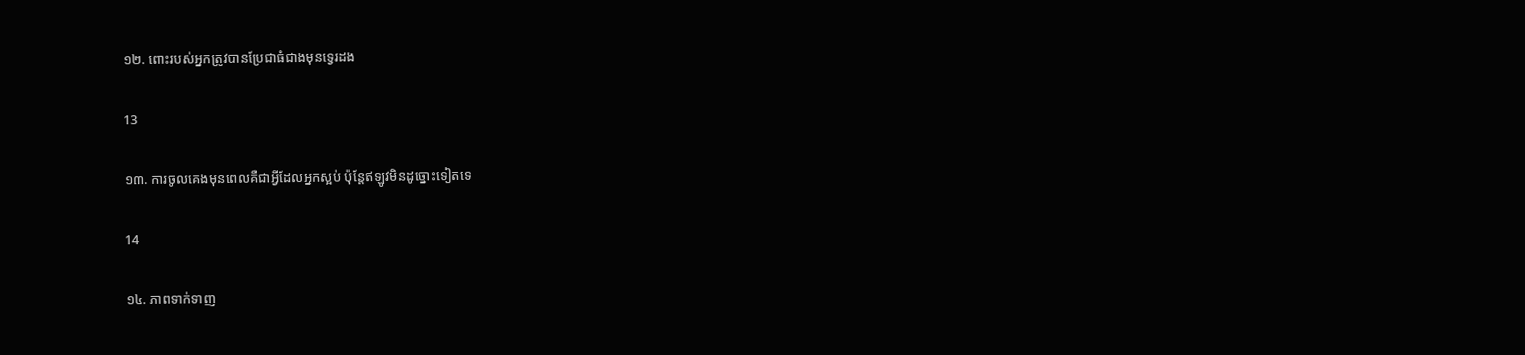១២. ពោះរបស់អ្នកត្រូវបានប្រែជាធំជាងមុនទ្វេរដង

13

១៣. ការចូលគេងមុនពេលគឺជាអ្វីដែលអ្នកស្អប់ ប៉ុន្តែឥឡូវមិនដូច្នោះទៀតទេ

14

១៤. ភាពទាក់ទាញ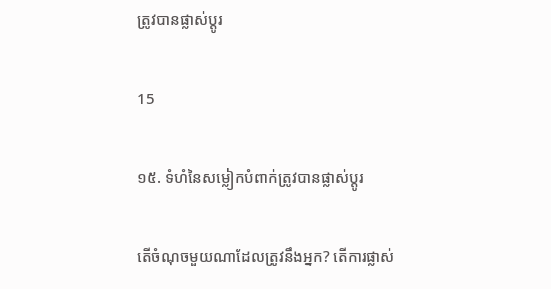ត្រូវបានផ្លាស់ប្តូរ

15

១៥. ទំហំនៃសម្លៀកបំពាក់ត្រូវបានផ្លាស់ប្តូរ

តើចំណុចមួយណាដែលត្រូវនឹងអ្នក? តើការផ្លាស់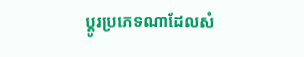ប្តូរប្រភេទណាដែលសំ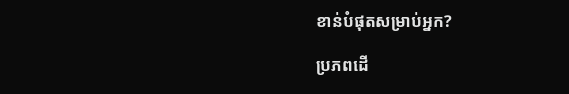ខាន់បំផុតសម្រាប់អ្នក?

ប្រភពដើ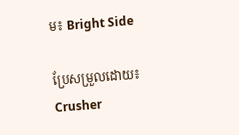ម៖ Bright Side

ប្រែសម្រួលដោយ៖ Crusher